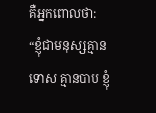គឺអ្នកពោលថា: “ខ្ញុំជាមនុស្សគ្មានទោស គ្មានបាប ខ្ញុំ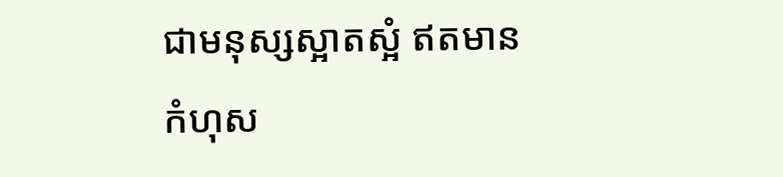ជាមនុស្សស្អាតស្អំ ឥតមានកំហុស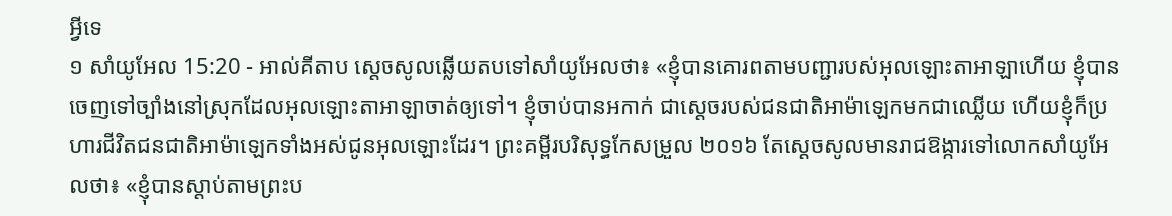អ្វីទេ
១ សាំយូអែល 15:20 - អាល់គីតាប ស្តេចសូលឆ្លើយតបទៅសាំយូអែលថា៖ «ខ្ញុំបានគោរពតាមបញ្ជារបស់អុលឡោះតាអាឡាហើយ ខ្ញុំបានចេញទៅច្បាំងនៅស្រុកដែលអុលឡោះតាអាឡាចាត់ឲ្យទៅ។ ខ្ញុំចាប់បានអកាក់ ជាស្តេចរបស់ជនជាតិអាម៉ាឡេកមកជាឈ្លើយ ហើយខ្ញុំក៏ប្រហារជីវិតជនជាតិអាម៉ាឡេកទាំងអស់ជូនអុលឡោះដែរ។ ព្រះគម្ពីរបរិសុទ្ធកែសម្រួល ២០១៦ តែស្ដេចសូលមានរាជឱង្ការទៅលោកសាំយូអែលថា៖ «ខ្ញុំបានស្តាប់តាមព្រះប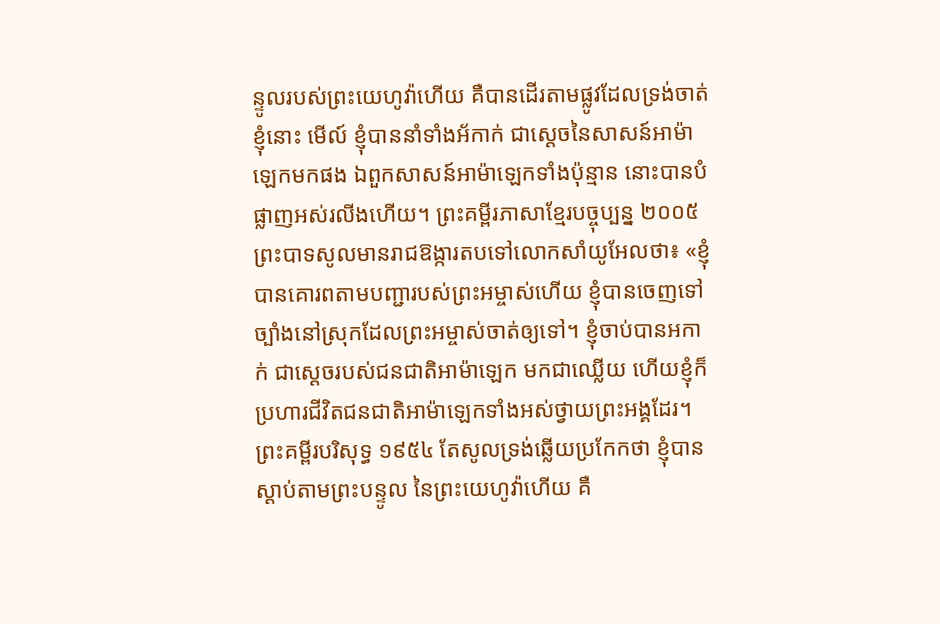ន្ទូលរបស់ព្រះយេហូវ៉ាហើយ គឺបានដើរតាមផ្លូវដែលទ្រង់ចាត់ខ្ញុំនោះ មើល៍ ខ្ញុំបាននាំទាំងអ័កាក់ ជាស្តេចនៃសាសន៍អាម៉ាឡេកមកផង ឯពួកសាសន៍អាម៉ាឡេកទាំងប៉ុន្មាន នោះបានបំផ្លាញអស់រលីងហើយ។ ព្រះគម្ពីរភាសាខ្មែរបច្ចុប្បន្ន ២០០៥ ព្រះបាទសូលមានរាជឱង្ការតបទៅលោកសាំយូអែលថា៖ «ខ្ញុំបានគោរពតាមបញ្ជារបស់ព្រះអម្ចាស់ហើយ ខ្ញុំបានចេញទៅច្បាំងនៅស្រុកដែលព្រះអម្ចាស់ចាត់ឲ្យទៅ។ ខ្ញុំចាប់បានអកាក់ ជាស្ដេចរបស់ជនជាតិអាម៉ាឡេក មកជាឈ្លើយ ហើយខ្ញុំក៏ប្រហារជីវិតជនជាតិអាម៉ាឡេកទាំងអស់ថ្វាយព្រះអង្គដែរ។ ព្រះគម្ពីរបរិសុទ្ធ ១៩៥៤ តែសូលទ្រង់ឆ្លើយប្រកែកថា ខ្ញុំបានស្តាប់តាមព្រះបន្ទូល នៃព្រះយេហូវ៉ាហើយ គឺ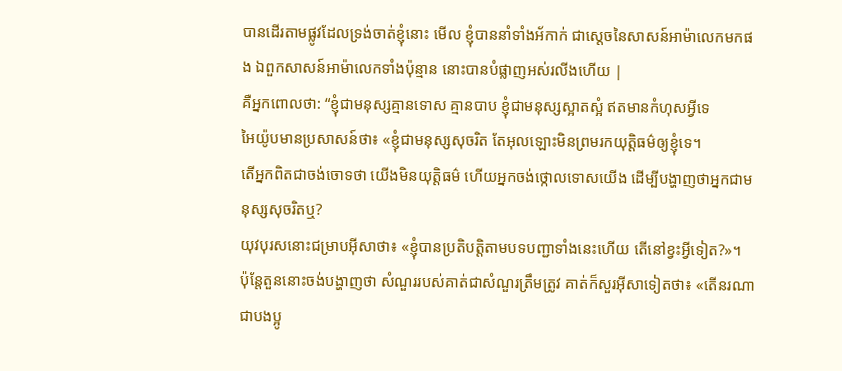បានដើរតាមផ្លូវដែលទ្រង់ចាត់ខ្ញុំនោះ មើល ខ្ញុំបាននាំទាំងអ័កាក់ ជាស្តេចនៃសាសន៍អាម៉ាលេកមកផង ឯពួកសាសន៍អាម៉ាលេកទាំងប៉ុន្មាន នោះបានបំផ្លាញអស់រលីងហើយ |
គឺអ្នកពោលថា: “ខ្ញុំជាមនុស្សគ្មានទោស គ្មានបាប ខ្ញុំជាមនុស្សស្អាតស្អំ ឥតមានកំហុសអ្វីទេ
អៃយ៉ូបមានប្រសាសន៍ថា៖ «ខ្ញុំជាមនុស្សសុចរិត តែអុលឡោះមិនព្រមរកយុត្តិធម៌ឲ្យខ្ញុំទេ។
តើអ្នកពិតជាចង់ចោទថា យើងមិនយុត្តិធម៌ ហើយអ្នកចង់ថ្កោលទោសយើង ដើម្បីបង្ហាញថាអ្នកជាមនុស្សសុចរិតឬ?
យុវបុរសនោះជម្រាបអ៊ីសាថា៖ «ខ្ញុំបានប្រតិបត្ដិតាមបទបញ្ជាទាំងនេះហើយ តើនៅខ្វះអ្វីទៀត?»។
ប៉ុន្តែតួននោះចង់បង្ហាញថា សំណួររបស់គាត់ជាសំណួរត្រឹមត្រូវ គាត់ក៏សួរអ៊ីសាទៀតថា៖ «តើនរណាជាបងប្អូ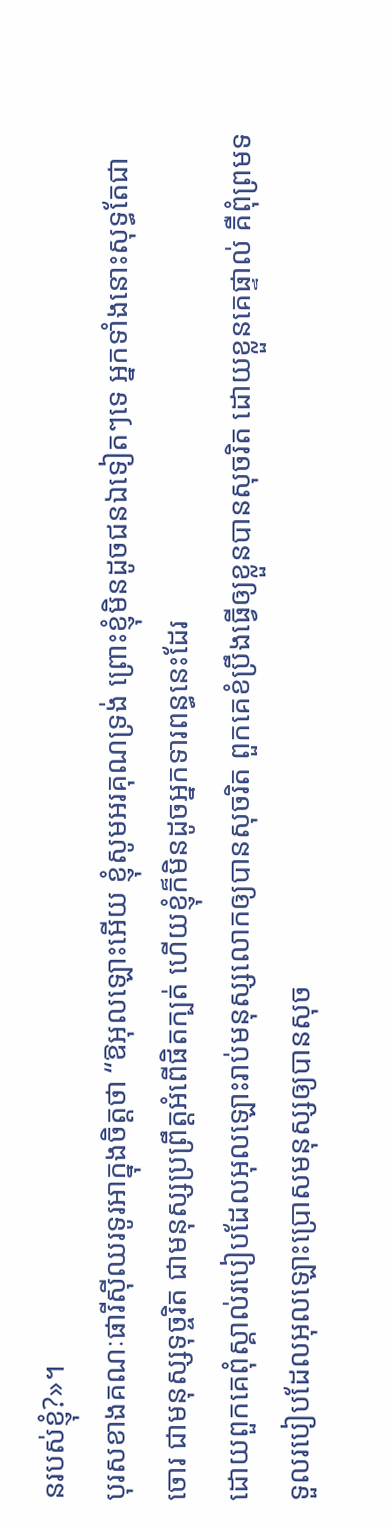នរបស់ខ្ញុំ?»។
បុរសខាងគណៈផារីស៊ីឈរទូរអាក្នុងចិត្ដថា “ឱអុលឡោះអើយ ខ្ញុំសូមអរគុណទ្រង់ ព្រោះខ្ញុំមិនដូចជនឯទៀតៗទេ អ្នកទាំងនោះសុទ្ធតែជាចោរ ជាមនុស្សទុច្ចរិត ជាមនុស្សប្រព្រឹត្ដអំពើផិតក្បត់ ហើយខ្ញុំក៏មិនដូចអ្នកទារពន្ធនេះដែរ
ដោយពួកគេពុំស្គាល់របៀបដែលអុលឡោះរាប់មនុស្សលោកឲ្យបានសុចរិត ពួកគេខំប្រឹងធ្វើឲ្យខ្លួនបានសុចរិត ដោយខ្លួនគេផ្ទាល់ គឺពុំព្រមទទួលរបៀបដែលអុលឡោះប្រោសមនុស្សឲ្យបានសុច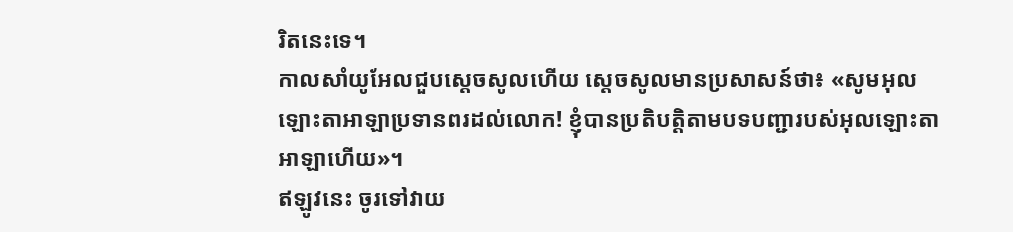រិតនេះទេ។
កាលសាំយូអែលជួបស្តេចសូលហើយ ស្តេចសូលមានប្រសាសន៍ថា៖ «សូមអុលឡោះតាអាឡាប្រទានពរដល់លោក! ខ្ញុំបានប្រតិបត្តិតាមបទបញ្ជារបស់អុលឡោះតាអាឡាហើយ»។
ឥឡូវនេះ ចូរទៅវាយ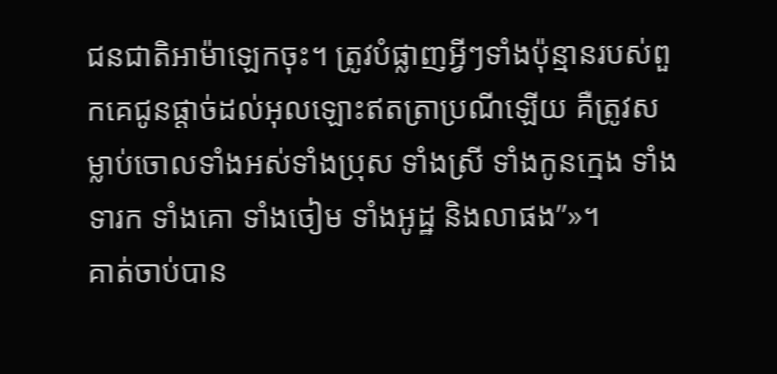ជនជាតិអាម៉ាឡេកចុះ។ ត្រូវបំផ្លាញអ្វីៗទាំងប៉ុន្មានរបស់ពួកគេជូនផ្តាច់ដល់អុលឡោះឥតត្រាប្រណីឡើយ គឺត្រូវសម្លាប់ចោលទាំងអស់ទាំងប្រុស ទាំងស្រី ទាំងកូនក្មេង ទាំងទារក ទាំងគោ ទាំងចៀម ទាំងអូដ្ឋ និងលាផង”»។
គាត់ចាប់បាន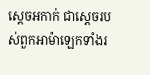ស្តេចអកាក់ ជាស្តេចរបស់ពួកអាម៉ាឡេកទាំងរ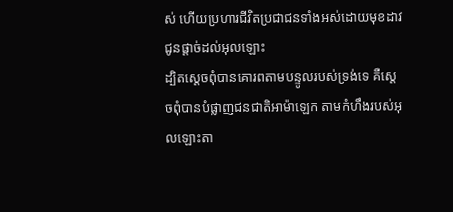ស់ ហើយប្រហារជីវិតប្រជាជនទាំងអស់ដោយមុខដាវ ជូនផ្តាច់ដល់អុលឡោះ
ដ្បិតស្តេចពុំបានគោរពតាមបន្ទូលរបស់ទ្រង់ទេ គឺស្តេចពុំបានបំផ្លាញជនជាតិអាម៉ាឡេក តាមកំហឹងរបស់អុលឡោះតា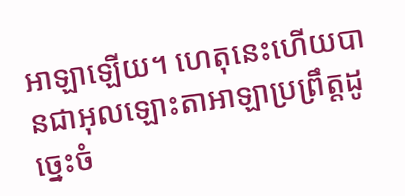អាឡាឡើយ។ ហេតុនេះហើយបានជាអុលឡោះតាអាឡាប្រព្រឹត្តដូច្នេះចំ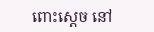ពោះស្តេច នៅ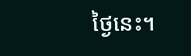ថ្ងៃនេះ។